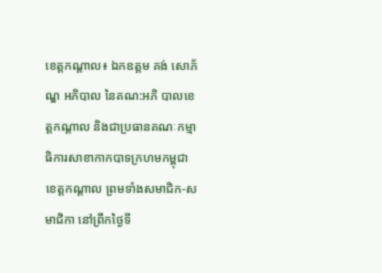ខេត្តកណ្តាល៖ ឯកឧត្តម គង់ សោភ័ណ្ឌ អភិបាល នៃគណ:អភិ បាលខេត្តកណ្ដាល និងជាប្រធានគណៈកម្មាធិការសាខាកាកបាទក្រហមកម្ពុជាខេត្តកណ្តាល ព្រមទាំងសមាជិក-សមាជិកា នៅព្រឹកថ្ងៃទី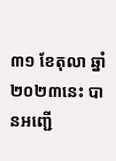៣១ ខែតុលា ឆ្នាំ២០២៣នេះ បានអញ្ជើ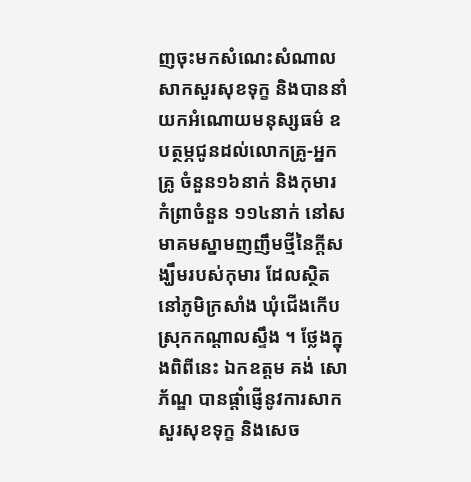ញចុះមកសំណេះសំណាល សាកសួរសុខទុក្ខ និងបាននាំយកអំណោយមនុស្សធម៌ ឧបត្ថម្ភជូនដល់លោកគ្រូ-អ្នកគ្រូ ចំនួន១៦នាក់ និងកុមារកំព្រាចំនួន ១១៤នាក់ នៅសមាគមស្នាមញញឹមថ្មីនៃក្ដីសង្ឃឹមរបស់កុមារ ដែលស្ថិតនៅភូមិក្រសាំង ឃុំជើងកើប ស្រុកកណ្ដាលស្ទឹង ។ ថ្លែងក្នុងពិពីនេះ ឯកឧត្តម គង់ សោភ័ណ្ឌ បានផ្ដាំផ្ញើនូវការសាកសួរសុខទុក្ខ និងសេច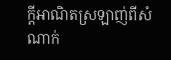ក្តីអាណិតស្រឡាញ់ពីសំណាក់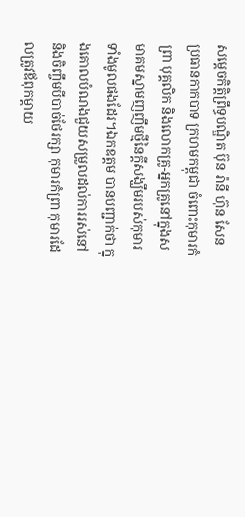សម្ដេចកិតិ្តព្រឹទ្ធបណ្ឌិត ប៊ុន រ៉ានី ហ៊ុន សែន ប្រធានកាកបាទ ក្រហមកម្ពុជា ចំពោះកុមារកំព្រា បុគ្គលិក និងលោកគ្រូ-អ្នកគ្រូនៅក្នុងសមាគមស្នាមញញឹមថ្មីនៃក្ដីសង្ឃឹមរបស់កុមារទាំងមូលផងដែរ។ឯកឧត្តម បានបញ្ជាក់ថា ក្នុងគោលបំណងជួយសម្រួលដល់ការរស់នៅ និងចិញ្ចឹមបីបាច់ថែរក្សា កុមារកំព្រា កុមារដែលត្រូវឪពុកម្ដាយ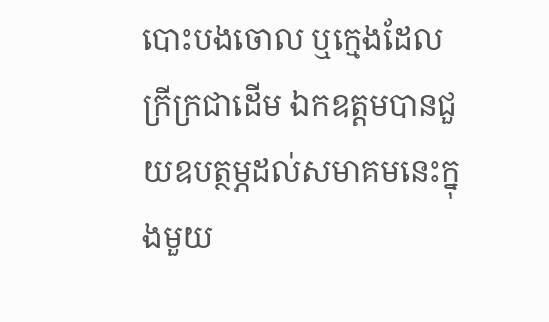បោះបងចោល ឬក្មេងដែលក្រីក្រជាដើម ឯកឧត្តមបានជួយឧបត្ថម្ភដល់សមាគមនេះក្នុងមួយ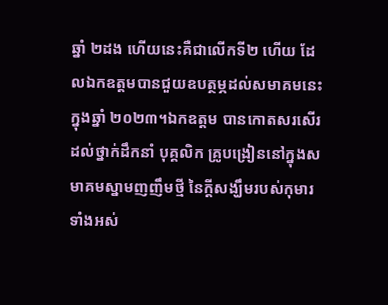ឆ្នាំ ២ដង ហើយនេះគឺជាលើកទី២ ហើយ ដែលឯកឧត្តមបានជួយឧបត្ថម្ភដល់សមាគមនេះក្នុងឆ្នាំ ២០២៣។ឯកឧត្តម បានកោតសរសើរដល់ថ្នាក់ដឹកនាំ បុគ្គលិក គ្រូបង្រៀននៅក្នុងសមាគមស្នាមញញឹមថ្មី នៃក្ដីសង្ឃឹមរបស់កុមារទាំងអស់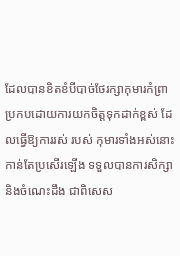ដែលបានខិតខំបីបាច់ថែរក្សាកុមារកំព្រា ប្រកបដោយការយកចិត្តទុកដាក់ខ្ពស់ ដែលធ្វើឱ្យការរស់ របស់ កុមារទាំងអស់នោះ កាន់តែប្រសើរឡើង ទទួលបានការសិក្សា និងចំណេះដឹង ជាពិសេស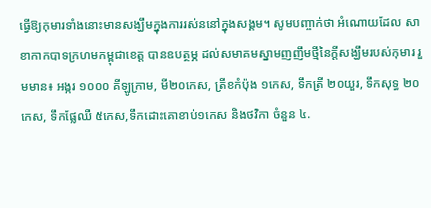ធ្វើឱ្យកុមារទាំងនោះមានសង្ឃឹមក្នុងការរស់ននៅក្នុងសង្គម។ សូមបញ្ចាក់ថា អំណោយដែល សាខាកាកបាទក្រហមកម្ពុជាខេត្ត បានឧបត្ថម្ភ ដល់សមាគមស្នាមញញឹមថ្មីនៃក្ដីសង្ឃឹមរបស់កុមារ រួមមាន៖ អង្ករ ១០០០ គីឡូក្រាម, មី២០កេស, ត្រីខកំប៉ុង ១កេស, ទឹកត្រី ២០យួរ, ទឹកសុទ្ធ ២០កេស, ទឹកផ្លែឈឺ ៥កេស,ទឹកដោះគោខាប់១កេស និងថវិកា ចំនួន ៤.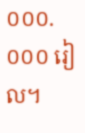០០០.០០០ រៀល។